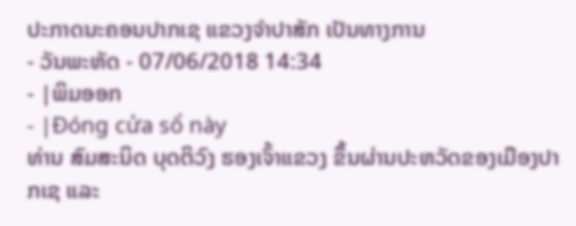ປະກາດນະຄອນປາກເຊ ແຂວງຈຳປາສັກ ເປັນທາງການ
- ວັນພະຫັດ - 07/06/2018 14:34
- |ພິມອອກ
- |Đóng cửa sổ này
ທ່ານ ສົມສະນິດ ບຸດຕິວົງ ຮອງເຈົ້າແຂວງ ຂຶ້ນຜ່ານປະຫວັດຂອງເມືອງປາກເຊ ແລະ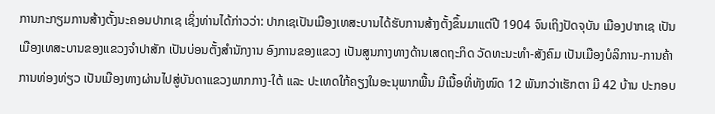ການກະກຽມການສ້າງຕັ້ງນະຄອນປາກເຊ ເຊິ່ງທ່ານໄດ້ກ່າວວ່າ: ປາກເຊເປັນເມືອງເທສະບານໄດ້ຮັບການສ້າງຕັ້ງຂຶ້ນມາແຕ່ປີ 1904 ຈົນເຖິງປັດຈຸບັນ ເມືອງປາກເຊ ເປັນເມືອງເທສະບານຂອງແຂວງຈຳປາສັກ ເປັນບ່ອນຕັ້ງສຳນັກງານ ອົງການຂອງແຂວງ ເປັນສູນກາງທາງດ້ານເສດຖະກິດ ວັດທະນະທຳ-ສັງຄົມ ເປັນເມືອງບໍລິການ-ການຄ້າ ການທ່ອງທ່ຽວ ເປັນເມືອງທາງຜ່ານໄປສູ່ບັນດາແຂວງພາກກາງ-ໃຕ້ ແລະ ປະເທດໃກ້ຄຽງໃນອະນຸພາກພື້ນ ມີເນື້ອທີ່ທັງໜົດ 12 ພັນກວ່າເຮັກຕາ ມີ 42 ບ້ານ ປະກອບ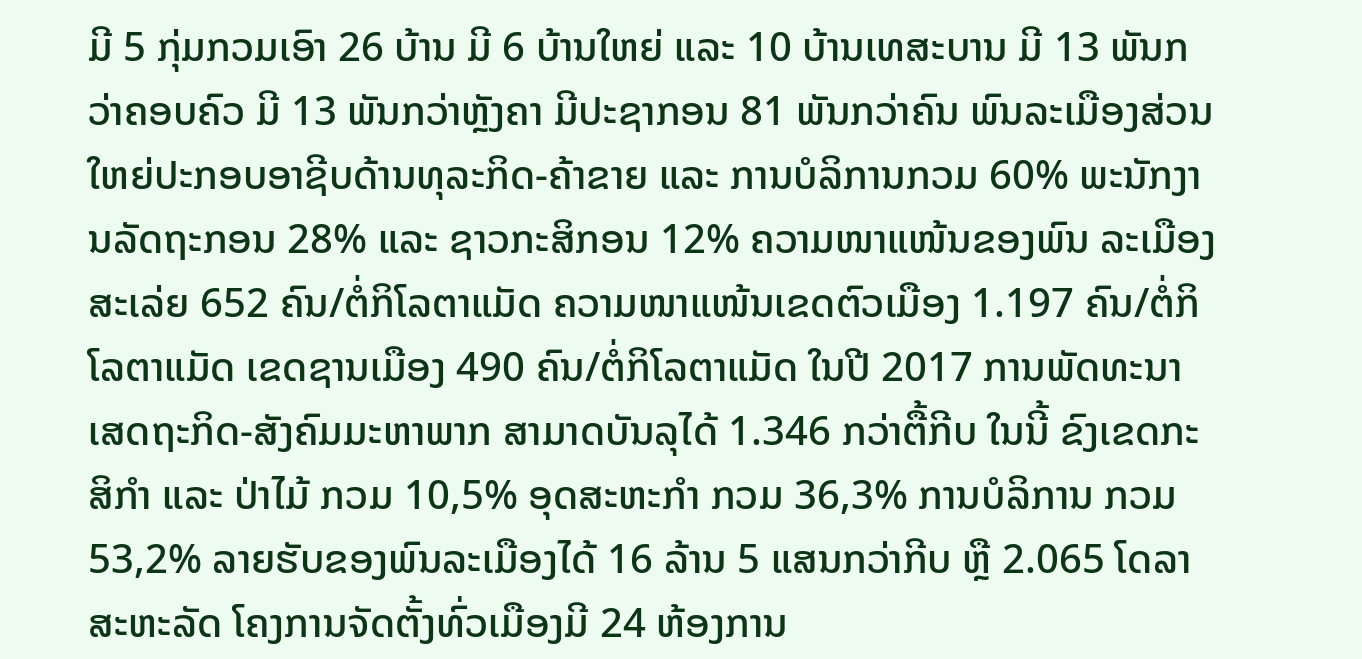ມີ 5 ກຸ່ມກວມເອົາ 26 ບ້ານ ມີ 6 ບ້ານໃຫຍ່ ແລະ 10 ບ້ານເທສະບານ ມີ 13 ພັນກວ່າຄອບຄົວ ມີ 13 ພັນກວ່າຫຼັງຄາ ມີປະຊາກອນ 81 ພັນກວ່າຄົນ ພົນລະເມືອງສ່ວນໃຫຍ່ປະກອບອາຊີບດ້ານທຸລະກິດ-ຄ້າຂາຍ ແລະ ການບໍລິການກວມ 60% ພະນັກງານລັດຖະກອນ 28% ແລະ ຊາວກະສິກອນ 12% ຄວາມໜາແໜ້ນຂອງພົນ ລະເມືອງສະເລ່ຍ 652 ຄົນ/ຕໍ່ກິໂລຕາແມັດ ຄວາມໜາແໜ້ນເຂດຕົວເມືອງ 1.197 ຄົນ/ຕໍ່ກິໂລຕາແມັດ ເຂດຊານເມືອງ 490 ຄົນ/ຕໍ່ກິໂລຕາແມັດ ໃນປີ 2017 ການພັດທະນາເສດຖະກິດ-ສັງຄົມມະຫາພາກ ສາມາດບັນລຸໄດ້ 1.346 ກວ່າຕື້ກີບ ໃນນີ້ ຂົງເຂດກະສິກຳ ແລະ ປ່າໄມ້ ກວມ 10,5% ອຸດສະຫະກຳ ກວມ 36,3% ການບໍລິການ ກວມ 53,2% ລາຍຮັບຂອງພົນລະເມືອງໄດ້ 16 ລ້ານ 5 ແສນກວ່າກີບ ຫຼື 2.065 ໂດລາສະຫະລັດ ໂຄງການຈັດຕັ້ງທົ່ວເມືອງມີ 24 ຫ້ອງການ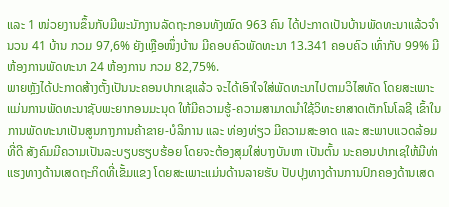ແລະ 1 ໜ່ວຍງານຂຶ້ນກັບມີພະນັກງານລັດຖະກອນທັງໝົດ 963 ຄົນ ໄດ້ປະກາດເປັນບ້ານພັດທະນາແລ້ວຈຳນວນ 41 ບ້ານ ກວມ 97,6% ຍັງເຫຼືອໜຶ່ງບ້ານ ມີຄອບຄົວພັດທະນາ 13.341 ຄອບຄົວ ເທົ່າກັບ 99% ມີຫ້ອງການພັດທະນາ 24 ຫ້ອງການ ກວມ 82,75%.
ພາຍຫຼັງໄດ້ປະກາດສ້າງຕັ້ງເປັນນະຄອນປາກເຊແລ້ວ ຈະໄດ້ເອົາໃຈໃສ່ພັດທະນາໄປຕາມວິໄສທັດ ໂດຍສະເພາະແມ່ນການພັດທະນາຊັບພະຍາກອນມະນຸດ ໃຫ້ມີຄວາມຮູ້-ຄວາມສາມາດນຳໃຊ້ວິທະຍາສາດເຕັກໂນໂລຊີ ເຂົ້າໃນການພັດທະນາເປັນສູນກາງການຄ້າຂາຍ-ບໍລິການ ແລະ ທ່ອງທ່ຽວ ມີຄວາມສະອາດ ແລະ ສະພາບແວດລ້ອມທີ່ດີ ສັງຄົມມີຄວາມເປັນລະບຽບຮຽບຮ້ອຍ ໂດຍຈະຕ້ອງສຸມໃສ່ບາງບັນຫາ ເປັນຕົ້ນ ນະຄອນປາກເຊໃຫ້ມີທ່າແຮງທາງດ້ານເສດຖະກິດທີ່ເຂັ້ມແຂງ ໂດຍສະເພາະແມ່ນດ້ານລາຍຮັບ ປັບປຸງທາງດ້ານການປົກຄອງດ້ານເສດ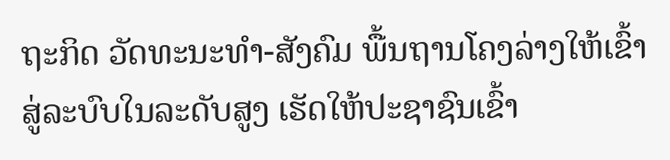ຖະກິດ ວັດທະນະທຳ-ສັງຄົມ ພື້ນຖານໂຄງລ່າງໃຫ້ເຂົ້າສູ່ລະບົບໃນລະດັບສູງ ເຮັດໃຫ້ປະຊາຊົນເຂົ້າ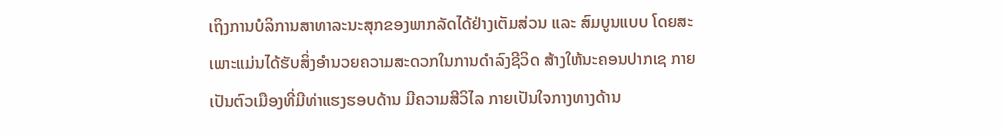ເຖິງການບໍລິການສາທາລະນະສຸກຂອງພາກລັດໄດ້ຢ່າງເຕັມສ່ວນ ແລະ ສົມບູນແບບ ໂດຍສະເພາະແມ່ນໄດ້ຮັບສິ່ງອຳນວຍຄວາມສະດວກໃນການດຳລົງຊີວິດ ສ້າງໃຫ້ນະຄອນປາກເຊ ກາຍເປັນຕົວເມືອງທີ່ມີທ່າແຮງຮອບດ້ານ ມີຄວາມສີວິໄລ ກາຍເປັນໃຈກາງທາງດ້ານ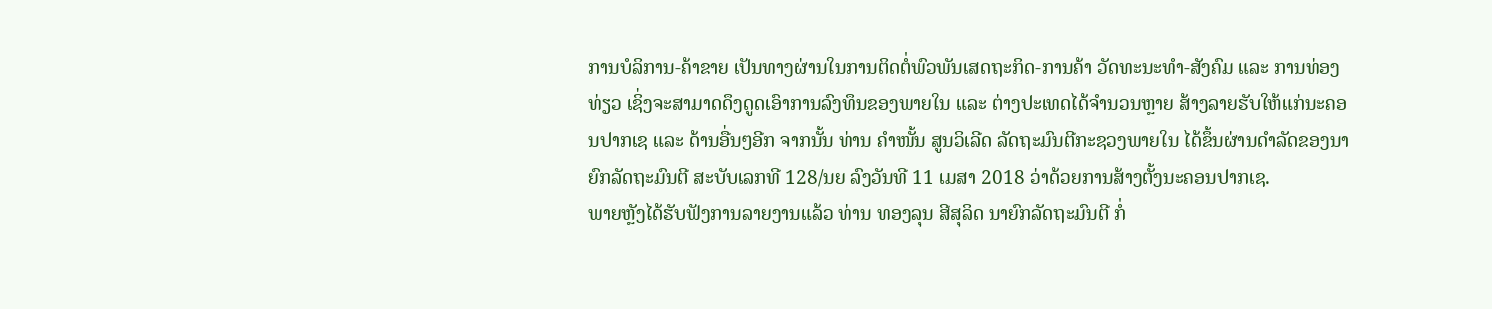ການບໍລິການ-ຄ້າຂາຍ ເປັນທາງຜ່ານໃນການຕິດຕໍ່ພົວພັນເສດຖະກິດ-ການຄ້າ ວັດທະນະທຳ-ສັງຄົມ ແລະ ການທ່ອງທ່ຽວ ເຊິ່ງຈະສາມາດດຶງດູດເອົາການລົງທຶນຂອງພາຍໃນ ແລະ ຕ່າງປະເທດໄດ້ຈຳນວນຫຼາຍ ສ້າງລາຍຮັບໃຫ້ແກ່ນະຄອນປາກເຊ ແລະ ດ້ານອື່ນໆອີກ ຈາກນັ້ນ ທ່ານ ຄຳໜັ້ນ ສູນວິເລີດ ລັດຖະມົນຕີກະຊວງພາຍໃນ ໄດ້ຂຶ້ນຜ່ານດຳລັດຂອງນາຍົກລັດຖະມົນຕີ ສະບັບເລກທີ 128/ນຍ ລົງວັນທີ 11 ເມສາ 2018 ວ່າດ້ວຍການສ້າງຕັ້ງນະຄອນປາກເຊ.
ພາຍຫຼັງໄດ້ຮັບຟັງການລາຍງານແລ້ວ ທ່ານ ທອງລຸນ ສີສຸລິດ ນາຍົກລັດຖະມົນຕີ ກໍ່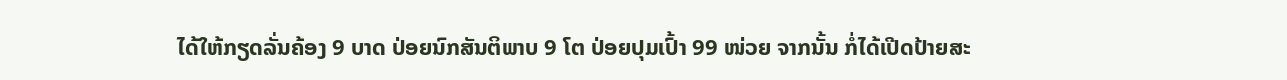ໄດ້ໃຫ້ກຽດລັ່ນຄ້ອງ 9 ບາດ ປ່ອຍນົກສັນຕິພາບ 9 ໂຕ ປ່ອຍປຸມເປົ້າ 99 ໜ່ວຍ ຈາກນັ້ນ ກໍ່ໄດ້ເປີດປ້າຍສະ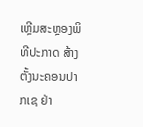ເຫຼີມສະຫຼອງພິທີປະກາດ ສ້າງຕັ້ງນະຄອນປາກເຊ ຢ່າ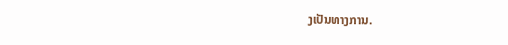ງເປັນທາງການ.